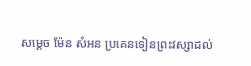សម្តេច ម៉ែន សំអន ប្រគេនទៀនព្រះវស្សាដល់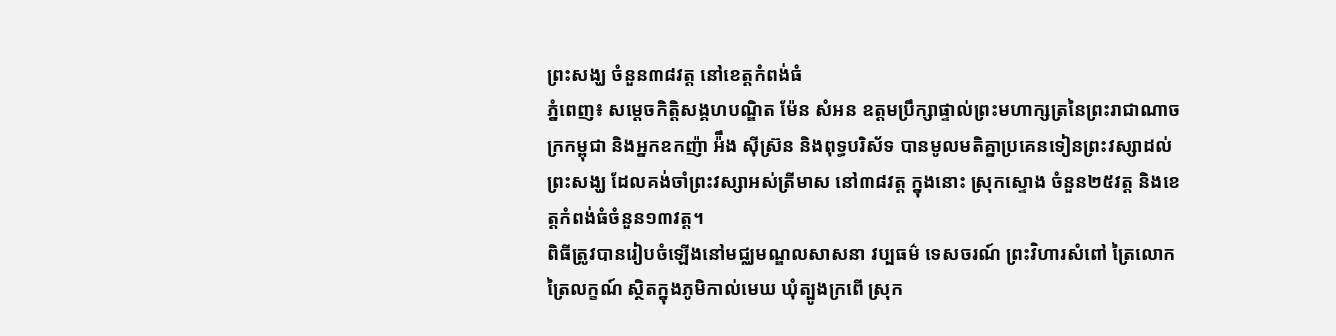ព្រះសង្ឃ ចំនួន៣៨វត្ត នៅខេត្តកំពង់ធំ
ភ្នំពេញ៖ សម្តេចកិត្តិសង្គហបណ្ឌិត ម៉ែន សំអន ឧត្តមប្រឹក្សាផ្ទាល់ព្រះមហាក្សត្រនៃព្រះរាជាណាចក្រកម្ពុជា និងអ្នកឧកញ៉ា អ៉ឹង ស៊ីស្រ៊ន និងពុទ្ធបរិស័ទ បានមូលមតិគ្នាប្រគេនទៀនព្រះវស្សាដល់ព្រះសង្ឃ ដែលគង់ចាំព្រះវស្សាអស់ត្រីមាស នៅ៣៨វត្ត ក្នុងនោះ ស្រុកស្ទោង ចំនួន២៥វត្ត និងខេត្តកំពង់ធំចំនួន១៣វត្ត។
ពិធីត្រូវបានរៀបចំឡើងនៅមជ្ឈមណ្ឌលសាសនា វប្បធម៌ ទេសចរណ៍ ព្រះវិហារសំពៅ ត្រៃលោក ត្រៃលក្ខណ៍ ស្ថិតក្នុងភូមិកាល់មេឃ ឃុំត្បូងក្រពើ ស្រុក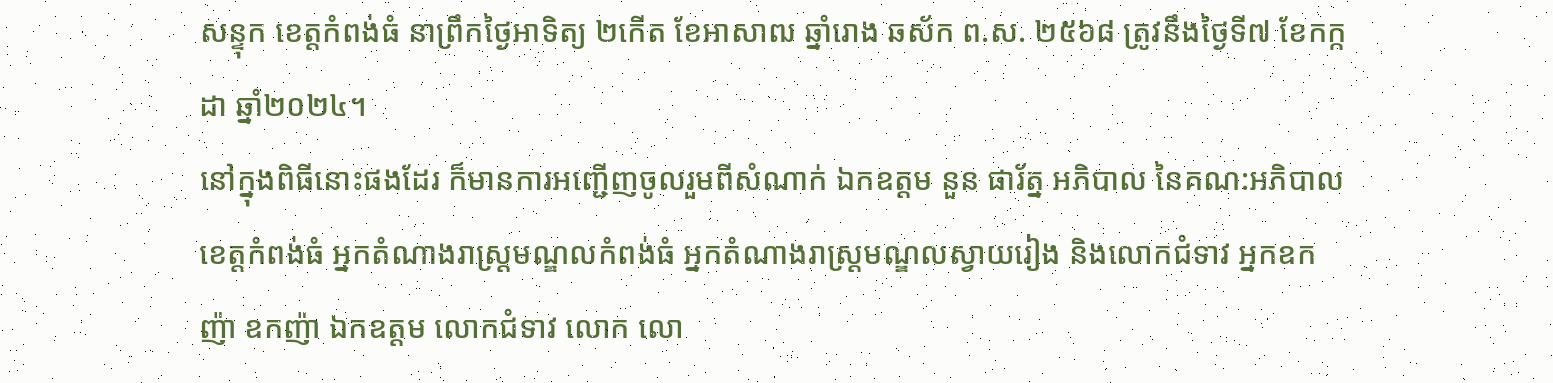សន្ទុក ខេត្តកំពង់ធំ នាព្រឹកថ្ងៃអាទិត្យ ២កើត ខែអាសាឍ ឆ្នាំរោង ឆស័ក ព.ស. ២៥៦៨ ត្រូវនឹងថ្ងៃទី៧ ខែកក្កដា ឆ្នាំ២០២៤។
នៅក្នុងពិធីនោះផងដែរ ក៏មានការអញ្ជើញចូលរួមពីសំណាក់ ឯកឧត្តម នួន ផារ័ត្ន អភិបាល នៃគណ:អភិបាលខេត្តកំពង់ធំ អ្នកតំណាងរាស្រ្តមណ្ឌលកំពង់ធំ អ្នកតំណាងរាស្រ្តមណ្ឌលស្វាយរៀង និងលោកជំទាវ អ្នកឧកញ៉ា ឧកញ៉ា ឯកឧត្តម លោកជំទាវ លោក លោ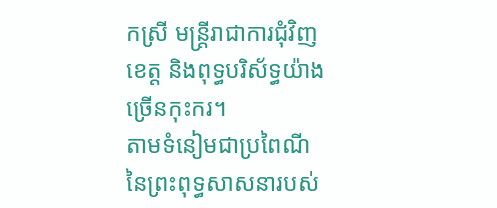កស្រី មន្ត្រីរាជាការជុំវិញខេត្ត និងពុទ្ធបរិស័ទ្ធយ៉ាងច្រើនកុះករ។
តាមទំនៀមជាប្រពៃណីនៃព្រះពុទ្ធសាសនារបស់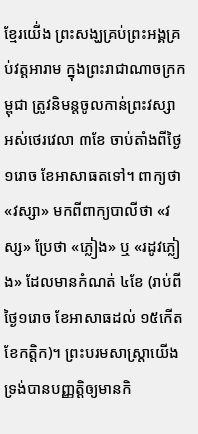ខ្មែរយើ់ង ព្រះសង្ឃគ្រប់ព្រះអង្គគ្រប់វត្តអារាម ក្នុងព្រះរាជាណាចក្រកម្ពុជា ត្រូវនិមន្តចូលកាន់ព្រះវស្សា អស់ថេរវេលា ៣ខែ ចាប់តាំងពីថ្ងៃ ១រោច ខែអាសាធតទៅ។ ពាក្យថា «វស្សា» មកពីពាក្យបាលីថា «វស្ស» ប្រែថា «ភ្លៀង» ឬ «រដូវភ្លៀង» ដែលមានកំណត់ ៤ខែ (រាប់ពីថ្ងៃ១រោច ខែអាសាធដល់ ១៥កើតខែកត្តិក)។ ព្រះបរមសាស្រ្តាយើងទ្រង់បានបញ្ញត្តិឲ្យមានកិ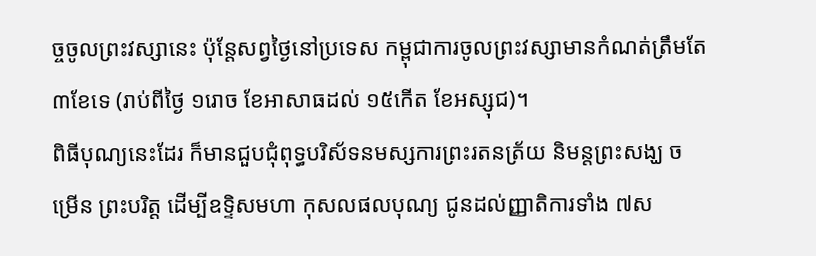ច្ចចូលព្រះវស្សានេះ ប៉ុន្តែសព្វថ្ងៃនៅប្រទេស កម្ពុជាការចូលព្រះវស្សាមានកំណត់ត្រឹមតែ ៣ខែទេ (រាប់ពីថ្ងៃ ១រោច ខែអាសាធដល់ ១៥កើត ខែអស្សុជ)។
ពិធីបុណ្យនេះដែរ ក៏មានជួបជុំពុទ្ធបរិស័ទនមស្សការព្រះរតនត្រ័យ និមន្តព្រះសង្ឃ ចម្រើន ព្រះបរិត្ត ដើម្បីឧទ្ទិសមហា កុសលផលបុណ្យ ជូនដល់ញ្ញាតិការទាំង ៧ស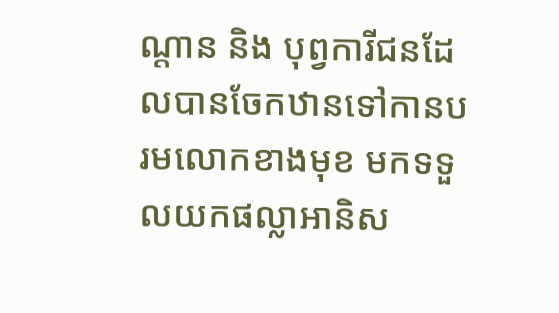ណ្តាន និង បុព្វការីជនដែលបានចែកឋានទៅកានបរមលោកខាងមុខ មកទទួលយកផល្លាអានិស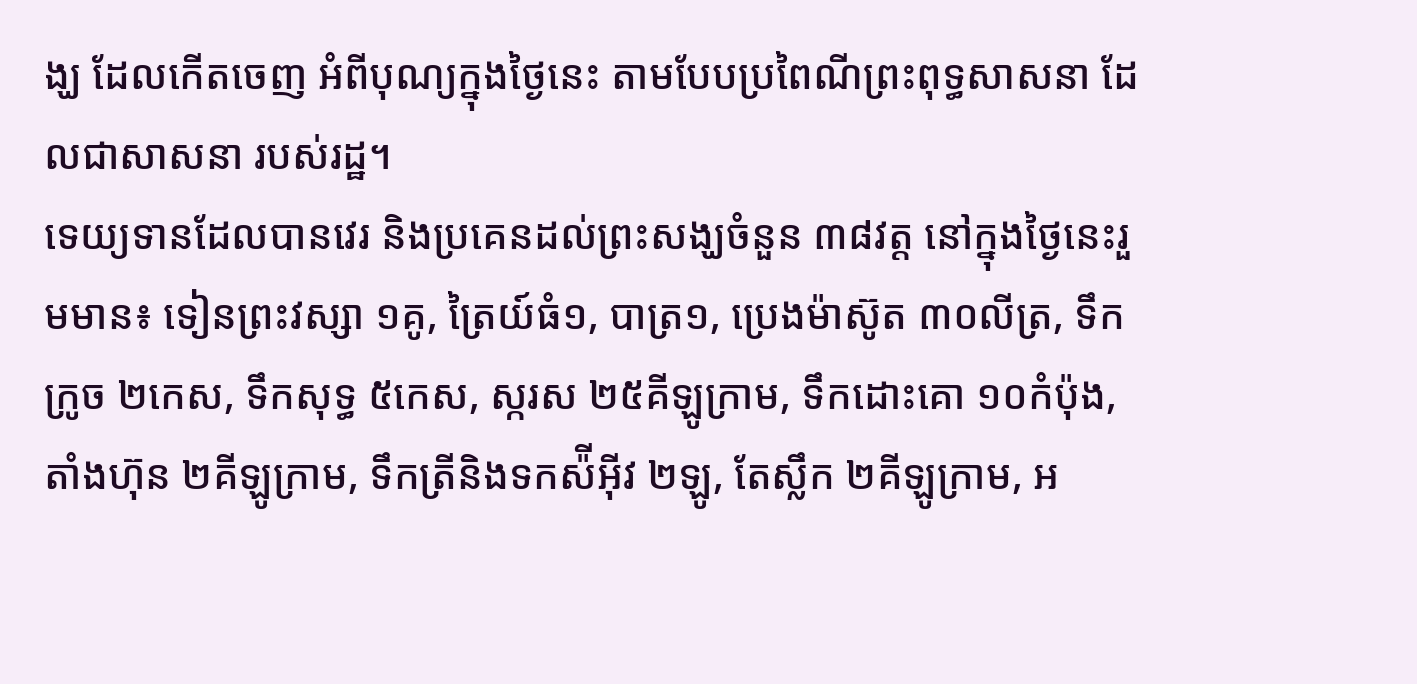ង្ឃ ដែលកើតចេញ អំពីបុណ្យក្នុងថ្ងៃនេះ តាមបែបប្រពៃណីព្រះពុទ្ធសាសនា ដែលជាសាសនា របស់រដ្ឋ។
ទេយ្យទានដែលបានវេរ និងប្រគេនដល់ព្រះសង្ឃចំនួន ៣៨វត្ត នៅក្នុងថ្ងៃនេះរួមមាន៖ ទៀនព្រះវស្សា ១គូ, ត្រៃយ៍ធំ១, បាត្រ១, ប្រេងម៉ាស៊ូត ៣០លីត្រ, ទឹកក្រូច ២កេស, ទឹកសុទ្ធ ៥កេស, ស្ករស ២៥គីឡូក្រាម, ទឹកដោះគោ ១០កំប៉ុង, តាំងហ៊ុន ២គីឡូក្រាម, ទឹកត្រីនិងទកស៉ីអ៊ីវ ២ឡូ, តែស្លឹក ២គីឡូក្រាម, អ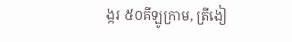ង្ករ ៥០គីឡូក្រាម, ត្រីងៀ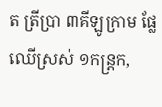ត ត្រីប្រា ៣គីឡូក្រាម ផ្លែឈើស្រស់ ១កន្ត្រក,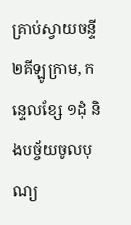គ្រាប់ស្វាយចន្ទី ២គីឡូក្រាម, កន្ទេលខ្សែ ១ដុំ និងបច្ច័យចូលបុណ្យ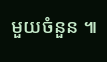មួយចំនួន ៕